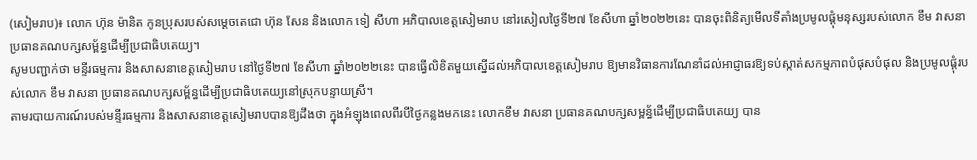(សៀមរាប)៖ លោក ហ៊ុន ម៉ានិត កូនប្រុសរបស់សម្តេចតេជោ ហ៊ុន សែន និងលោក ទៀ សីហា អភិបាលខេត្តសៀមរាប នៅរសៀលថ្ងៃទី២៧ ខែសីហា ឆ្នាំ២០២២នេះ បានចុះពិនិត្យមើលទីតាំងប្រមូលផ្តុំមនុស្សរបស់លោក ខឹម វាសនា ប្រធានគណបក្សសម្ព័ន្ធដើម្បីប្រជាធិបតេយ្យ។
សូមបញ្ជាក់ថា មន្ទីរធម្មការ និងសាសនាខេត្តសៀមរាប នៅថ្ងៃទី២៧ ខែសីហា ឆ្នាំ២០២២នេះ បានធ្វើលិខិតមួយស្នើដល់អភិបាលខេត្តសៀមរាប ឱ្យមានវិធានការណែនាំដល់អាជ្ញាធរឱ្យទប់ស្កាត់សកម្មភាពបំផុសបំផុល និងប្រមូលផ្តុំរបស់លោក ខឹម វាសនា ប្រធានគណបក្សសម្ព័ន្ធដើម្បីប្រជាធិបតេយ្យនៅស្រុកបន្ទាយស្រី។
តាមរបាយការណ៍របស់មន្ទីរធម្មការ និងសាសនាខេត្តសៀមរាបបានឱ្យដឹងថា ក្នុងអំឡុងពេលពីរបីថ្ងៃកន្លងមកនេះ លោកខឹម វាសនា ប្រធានគណបក្សសម្ពន័្ធដើម្បីប្រជាធិបតេយ្យ បាន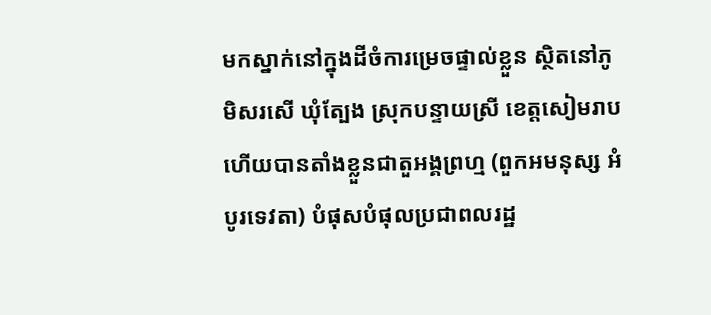មកស្នាក់នៅក្នុងដីចំការម្រេចផ្ទាល់ខ្លួន ស្ថិតនៅភូមិសរសើ ឃុំត្បែង ស្រុកបន្ទាយស្រី ខេត្តសៀមរាប ហើយបានតាំងខ្លួនជាតួអង្គព្រហ្ម (ពួកអមនុស្ស អំបូរទេវតា) បំផុសបំផុលប្រជាពលរដ្ឋ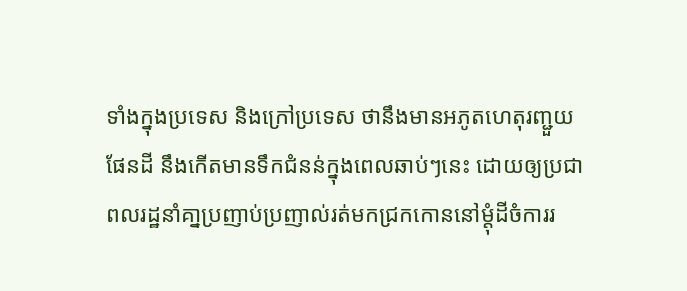ទាំងក្នុងប្រទេស និងក្រៅប្រទេស ថានឹងមានអភូតហេតុរញ្ជួយផែនដី នឹងកើតមានទឹកជំនន់ក្នុងពេលឆាប់ៗនេះ ដោយឲ្យប្រជាពលរដ្ឋនាំគា្នប្រញាប់ប្រញាល់រត់មកជ្រកកោននៅម្តុំដីចំការរ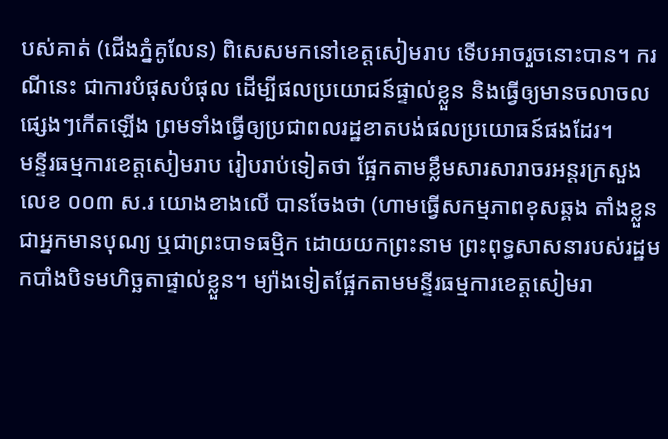បស់គាត់ (ជើងភ្នំគូលែន) ពិសេសមកនៅខេត្តសៀមរាប ទើបអាចរួចនោះបាន។ ករណីនេះ ជាការបំផុសបំផុល ដើម្បីផលប្រយោជន៍ផ្ទាល់ខ្លួន និងធ្វើឲ្យមានចលាចលផ្សេងៗកើតឡើង ព្រមទាំងធ្វើឲ្យប្រជាពលរដ្ឋខាតបង់ផលប្រយោធន៍ផងដែរ។
មន្ទីរធម្មការខេត្តសៀមរាប រៀបរាប់ទៀតថា ផ្អែកតាមខ្លឹមសារសារាចរអន្តរក្រសួងលេខ ០០៣ ស.រ យោងខាងលើ បានចែងថា (ហាមធ្វើសកម្មភាពខុសឆ្គង តាំងខ្លួនជាអ្នកមានបុណ្យ ឬជាព្រះបាទធម្មិក ដោយយកព្រះនាម ព្រះពុទ្ធសាសនារបស់រដ្ឋមកបាំងបិទមហិច្ឆតាផ្ទាល់ខ្លួន។ ម្យ៉ាងទៀតផ្អែកតាមមន្ទីរធម្មការខេត្តសៀមរា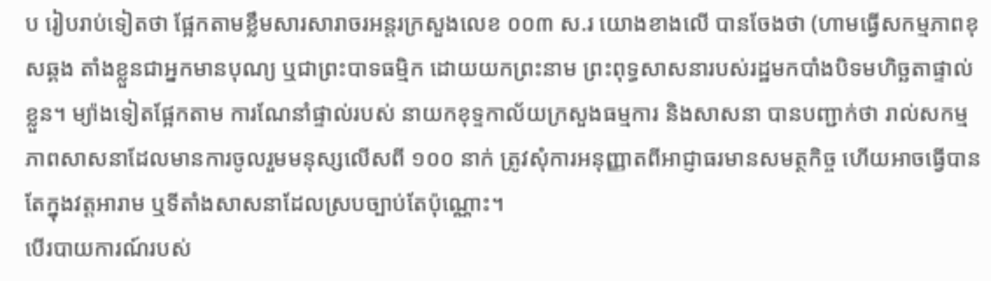ប រៀបរាប់ទៀតថា ផ្អែកតាមខ្លឹមសារសារាចរអន្តរក្រសួងលេខ ០០៣ ស.រ យោងខាងលើ បានចែងថា (ហាមធ្វើសកម្មភាពខុសឆ្គង តាំងខ្លួនជាអ្នកមានបុណ្យ ឬជាព្រះបាទធម្មិក ដោយយកព្រះនាម ព្រះពុទ្ធសាសនារបស់រដ្ឋមកបាំងបិទមហិច្ឆតាផ្ទាល់ខ្លួន។ ម្យ៉ាងទៀតផ្អែកតាម ការណែនាំផ្ទាល់របស់ នាយកខុទ្ទកាល័យក្រសួងធម្មការ និងសាសនា បានបញ្ជាក់ថា រាល់សកម្មភាពសាសនាដែលមានការចូលរួមមនុស្សលើសពី ១០០ នាក់ ត្រូវសុំការអនុញ្ញាតពីអាជ្ញាធរមានសមត្ថកិច្ច ហើយអាចធ្វើបានតែក្នុងវត្តអារាម ឬទីតាំងសាសនាដែលស្របច្បាប់តែប៉ុណ្ណោះ។
បើរបាយការណ៍របស់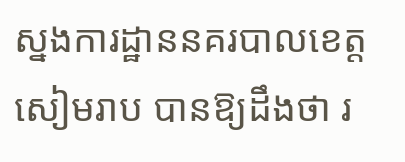ស្នងការដ្ឋាននគរបាលខេត្តសៀមរាប បានឱ្យដឹងថា រ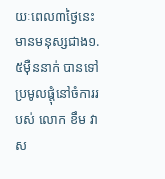យៈពេល៣ថ្ងៃនេះ មានមនុស្សជាង១.៥ម៉ឺននាក់ បានទៅប្រមូលផ្តុំនៅចំការរបស់ លោក ខឹម វាស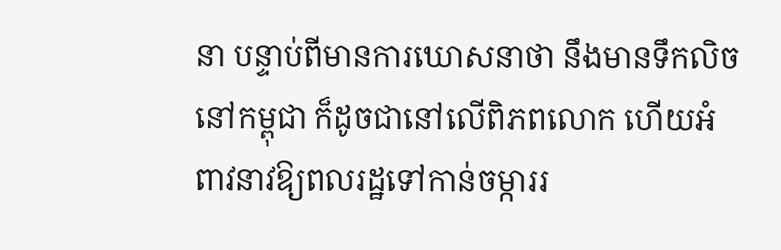នា បន្ទាប់ពីមានការឃោសនាថា នឹងមានទឹកលិចនៅកម្ពុជា ក៏ដូចជានៅលើពិភពលោក ហើយអំពាវនាវឱ្យពលរដ្ឋទៅកាន់ចម្ការរ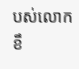បស់លោក ខឹ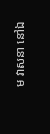ម វាសនា នៅឯ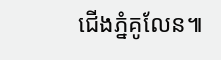ជើងភ្នំគូលែន៕